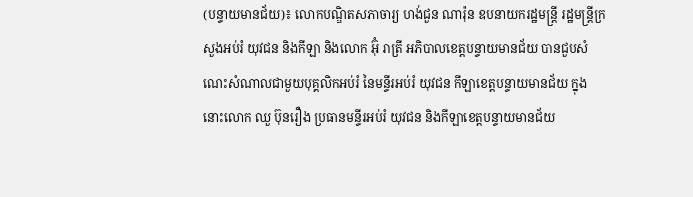(បន្ទាយមានជ័យ)៖ លោកបណ្ឌិតសភាចារ្យ ហង់ជួន ណារ៉ុន ឧបនាយករដ្ឋមន្ត្រី រដ្ឋមន្រ្តីក្រសួងអប់រំ យុវជន និងកីឡា និងលោក អ៊ុំ រាត្រី អភិបាលខេត្តបន្ទាយមានជ័យ បានជួបសំណេះសំណាលជាមួយបុគ្គលិកអប់រំ នៃមន្ទីរអប់រំ យុវជន កីឡាខេត្តបន្ទាយមានជ័យ ក្នុងនោះលោក ឈួ ប៊ុនរឿង ប្រធានមន្ទីរអប់រំ យុវជន និងកីឡាខេត្តបន្ទាយមានជ័យ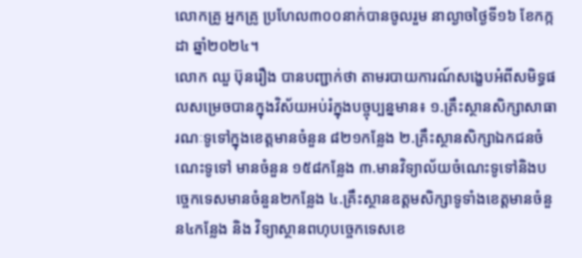លោកគ្រូ អ្នកគ្រូ ប្រហែល៣០០នាក់បានចូលរួម នាល្ងាចថ្ងៃទី១៦ ខែកក្កដា ឆ្នាំ២០២៤។
លោក ឈួ ប៊ុនរឿង បានបញ្ជាក់ថា តាមរបាយការណ៍សង្ខេបអំពីសមិទ្ធផលសម្រេចបានក្នុងវិស័យអប់រំក្នុងបច្ចុប្បន្នមាន៖ ១.គ្រឹះស្ថានសិក្សាសាធារណៈទូទៅក្នុងខេត្តមានចំនួន ៨២១កន្លែង ២.គ្រឹះស្ថានសិក្សាឯកជនចំណេះទូទៅ មានចំនួន ១៥៨កន្លែង ៣.មានវិទ្យាល័យចំណេះទូទៅនិងបច្ចេកទេសមានចំនួន២កន្លែង ៤.គ្រឹះស្ថានឧត្តមសិក្សាទូទាំងខេត្តមានចំនួន៤កន្លែង និង វិទ្យាស្ថានពហុបច្ចេកទេសខេ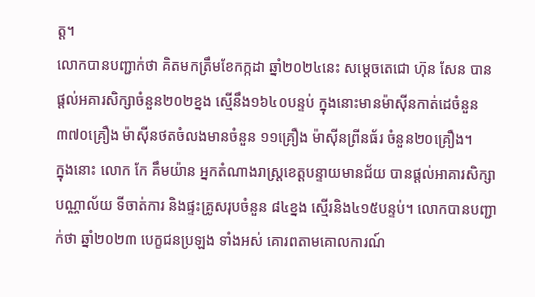ត្ត។
លោកបានបញ្ជាក់ថា គិតមកត្រឹមខែកក្កដា ឆ្នាំ២០២៤នេះ សម្តេចតេជោ ហ៊ុន សែន បានផ្តល់អគារសិក្សាចំនួន២០២ខ្នង ស្មើនឹង១៦៤០បន្ទប់ ក្នុងនោះមានម៉ាសុីនកាត់ដេចំនួន ៣៧០គ្រឿង ម៉ាសុីនថតចំលងមានចំនួន ១១គ្រឿង ម៉ាសុីនព្រីនធ័រ ចំនួន២០គ្រឿង។
ក្នុងនោះ លោក កែ គឹមយ៉ាន អ្នកតំណាងរាស្ត្រខេត្តបន្ទាយមានជ័យ បានផ្តល់អាគារសិក្សា បណ្ណាល័យ ទីចាត់ការ និងផ្ទះគ្រូសរុបចំនួន ៨៤ខ្នង ស្មើរនិង៤១៥បន្ទប់។ លោកបានបញ្ជាក់ថា ឆ្នាំ២០២៣ បេក្ខជនប្រឡង ទាំងអស់ គោរពតាមគោលការណ៍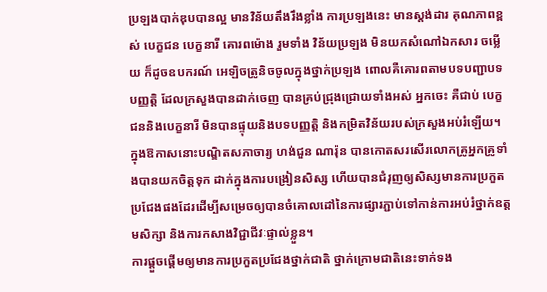ប្រឡងបាក់ឌុបបានល្អ មានវិន័យតឹងរឹងខ្លាំង ការប្រឡងនេះ មានស្តង់ដារ គុណភាពខ្ពស់ បេក្ខជន បេក្ខនារី គោរពម៉ោង រួមទាំង វិន័យប្រឡង មិនយកសំណៅឯកសារ ចម្លើយ ក៏ដូចឧបករណ៍ អេឡិចត្រូនិចចូលក្នុងថ្នាក់ប្រឡង ពោលគឺគោរពតាមបទបញ្ជាបទបញ្ញត្តិ ដែលក្រសួងបានដាក់ចេញ បានគ្រប់ជ្រុងជ្រោយទាំងអស់ អ្នកចេះ គឺជាប់ បេក្ខជននិងបេក្ខនារី មិនបានផ្ទុយនិងបទបញ្ញត្តិ និងកម្រិតវិន័យរបស់ក្រសួងអប់រំឡើយ។
ក្នុងឱកាសនោះបណ្ឌិតសភាចារ្យ ហង់ជួន ណារ៉ុន បានកោតសរសើរលោកគ្រូអ្នកគ្រូទាំងបានយកចិត្តទុក ដាក់ក្នុងការបង្រៀនសិស្ស ហើយបានជំរុញឲ្យសិស្សមានការប្រកួតប្រជែងផងដែរដើម្បីសម្រេចឲ្យបានចំគោលដៅនៃការផ្សារភ្ជាប់ទៅកាន់ការអប់រំថ្នាក់ឧត្តមសិក្សា និងការកសាងវិជ្ជាជីវៈផ្ទាល់ខ្លួន។
ការផ្តួចផ្តើមឲ្យមានការប្រកួតប្រជែងថ្នាក់ជាតិ ថ្នាក់ក្រោមជាតិនេះទាក់ទង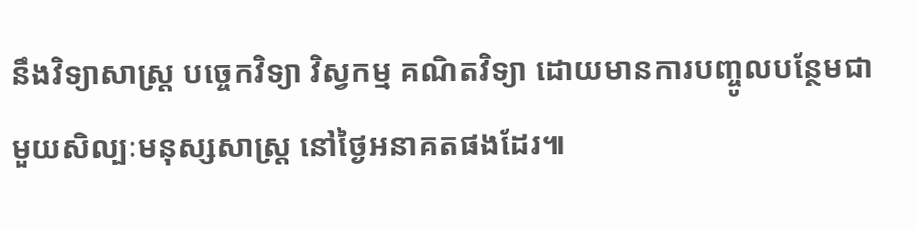នឹងវិទ្យាសាស្រ្ត បច្ចេកវិទ្យា វិស្វកម្ម គណិតវិទ្យា ដោយមានការបញ្ចូលបន្ថែមជាមួយសិល្បៈមនុស្សសាស្រ្ត នៅថ្ងៃអនាគតផងដែរ៕